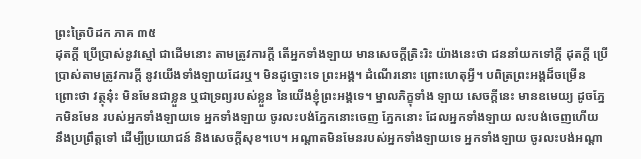ព្រះត្រៃបិដក ភាគ ៣៥
ដុតក្តី ប្រើប្រាស់នូវស្មៅ ជាដើមនោះ តាមត្រូវការក្តី តើអ្នកទាំងឡាយ មានសេចក្តីត្រិះរិះ យ៉ាងនេះថា ជននាំយកទៅក្តី ដុតក្តី ប្រើប្រាស់តាមត្រូវការក្តី នូវយើងទាំងឡាយដែរឬ។ មិនដូច្នោះទេ ព្រះអង្គ។ ដំណើរនោះ ព្រោះហេតុអ្វី។ បពិត្រព្រះអង្គដ៏ចម្រើន ព្រោះថា វត្ថុនុ៎ះ មិនមែនជាខ្លួន ឬជាទ្រព្យរបស់ខ្លួន នៃយើងខ្ញុំព្រះអង្គទេ។ ម្នាលភិក្ខុទាំង ឡាយ សេចក្តីនេះ មានឧមេយ្យ ដូចភ្នែកមិនមែន របស់អ្នកទាំងឡាយទេ អ្នកទាំងឡាយ ចូរលះបង់ភ្នែកនោះចេញ ភ្នែកនោះ ដែលអ្នកទាំងឡាយ លះបង់ចេញហើយ នឹងប្រព្រឹត្តទៅ ដើម្បីប្រយោជន៍ និងសេចក្តីសុខ។បេ។ អណ្តាតមិនមែនរបស់អ្នកទាំងឡាយទេ អ្នកទាំងឡាយ ចូរលះបង់អណ្តា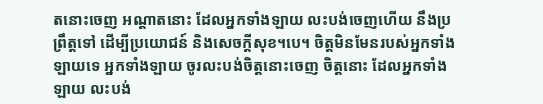តនោះចេញ អណ្តាតនោះ ដែលអ្នកទាំងឡាយ លះបង់ចេញហើយ នឹងប្រព្រឹត្តទៅ ដើម្បីប្រយោជន៍ និងសេចក្តីសុខ។បេ។ ចិត្តមិនមែនរបស់អ្នកទាំងឡាយទេ អ្នកទាំងឡាយ ចូរលះបង់ចិត្តនោះចេញ ចិត្តនោះ ដែលអ្នកទាំងឡាយ លះបង់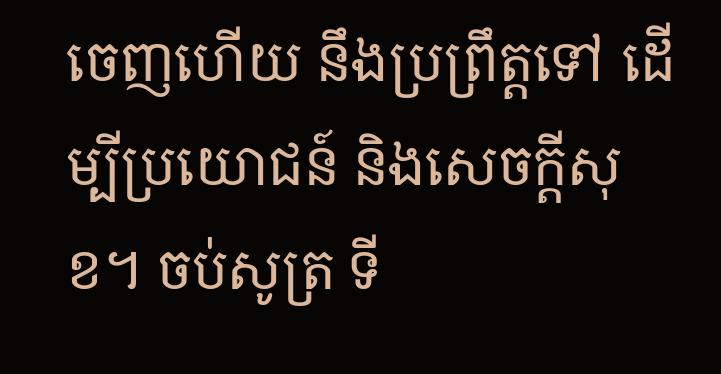ចេញហើយ នឹងប្រព្រឹត្តទៅ ដើម្បីប្រយោជន៍ និងសេចក្តីសុខ។ ចប់សូត្រ ទី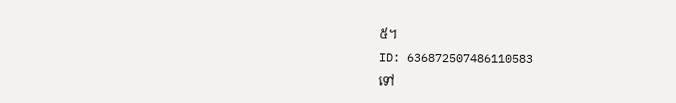៥។
ID: 636872507486110583
ទៅ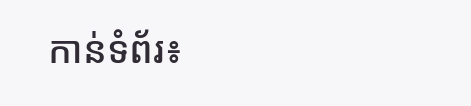កាន់ទំព័រ៖